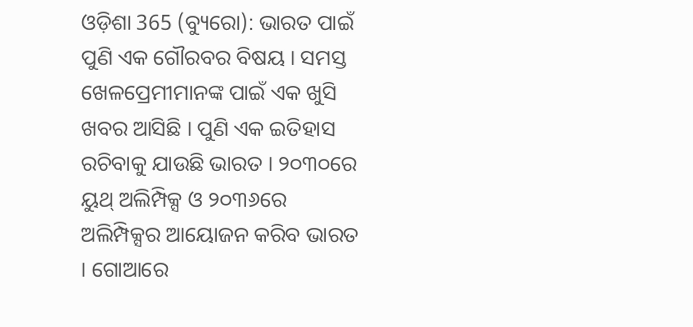ଓଡ଼ିଶା 365 (ବ୍ୟୁରୋ): ଭାରତ ପାଇଁ ପୁଣି ଏକ ଗୌରବର ବିଷୟ । ସମସ୍ତ ଖେଳପ୍ରେମୀମାନଙ୍କ ପାଇଁ ଏକ ଖୁସି ଖବର ଆସିଛି । ପୁଣି ଏକ ଇତିହାସ ରଚିବାକୁ ଯାଉଛି ଭାରତ । ୨୦୩୦ରେ ୟୁଥ୍ ଅଲିମ୍ପିକ୍ସ ଓ ୨୦୩୬ରେ ଅଲିମ୍ପିକ୍ସର ଆୟୋଜନ କରିବ ଭାରତ । ଗୋଆରେ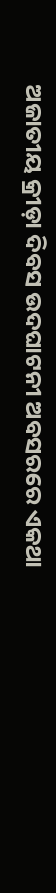ଅଜାତୀୟ କ୍ରୀଡ଼ା ଦିବସ ଉଦଘାଟନୀ ଅବସରରେ ଏକଥା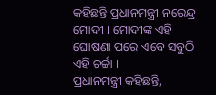କହିଛନ୍ତି ପ୍ରଧାନମନ୍ତ୍ରୀ ନରେନ୍ଦ୍ର ମୋଦୀ । ମୋଦୀଙ୍କ ଏହି ଘୋଷଣା ପରେ ଏବେ ସବୁଠି ଏହି ଚର୍ଚ୍ଚା ।
ପ୍ରଧାନମନ୍ତ୍ରୀ କହିଛନ୍ତି,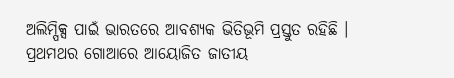ଅଲିମ୍ପିକ୍ସ ପାଇଁ ଭାରତରେ ଆବଶ୍ୟକ ଭିତିଭୂମି ପ୍ରସ୍ତୁତ ରହିଛି । ପ୍ରଥମଥର ଗୋଆରେ ଆୟୋଜିତ ଜାତୀୟ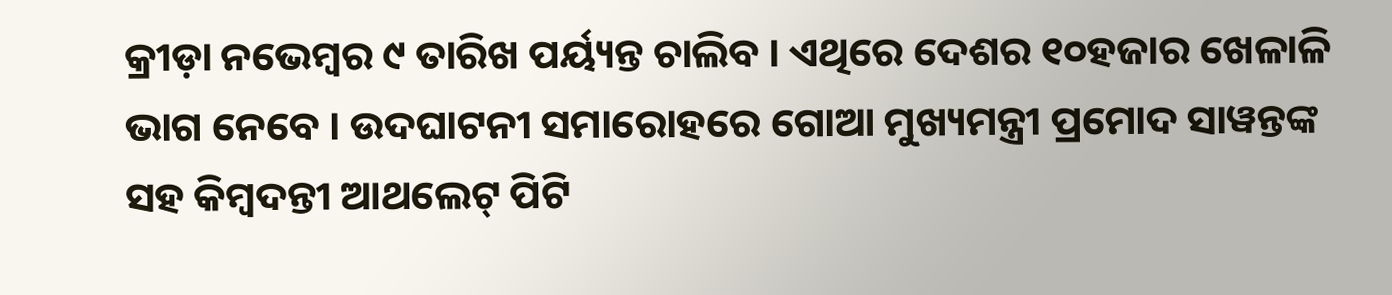କ୍ରୀଡ଼ା ନଭେମ୍ବର ୯ ତାରିଖ ପର୍ୟ୍ୟନ୍ତ ଚାଲିବ । ଏଥିରେ ଦେଶର ୧୦ହଜାର ଖେଳାଳି ଭାଗ ନେବେ । ଉଦଘାଟନୀ ସମାରୋହରେ ଗୋଆ ମୁଖ୍ୟମନ୍ତ୍ରୀ ପ୍ରମୋଦ ସାୱନ୍ତଙ୍କ ସହ କିମ୍ବଦନ୍ତୀ ଆଥଲେଟ୍ ପିଟି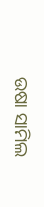ଉଷା ସାମିଲ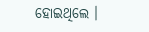ହୋଇଥିଲେ ।